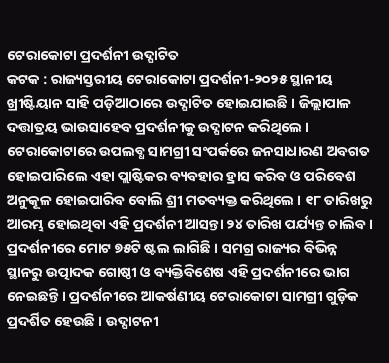ଟେରାକୋଟା ପ୍ରଦର୍ଶନୀ ଉଦ୍ଘାଟିତ
କଟକ : ରାଜ୍ୟସ୍ତରୀୟ ଟେରାକୋଟା ପ୍ରଦର୍ଶନୀ-୨୦୨୫ ସ୍ଥାନୀୟ ଖ୍ରୀଷ୍ଟିୟାନ ସାହି ପଡ଼ିଆଠାରେ ଉଦ୍ଘାଟିତ ହୋଇଯାଇଛି । ଜିଲ୍ଲାପାଳ ଦତ୍ତାତ୍ରୟ ଭାଉସାହେବ ପ୍ରଦର୍ଶନୀକୁ ଉଦ୍ଘାଟନ କରିଥିଲେ । ଟେରାକୋଟାରେ ଉପଲବ୍ଧ ସାମଗ୍ରୀ ସଂପର୍କରେ ଜନସାଧାରଣ ଅବଗତ ହୋଇପାରିଲେ ଏହା ପ୍ଲାଷ୍ଟିକର ବ୍ୟବହାର ହ୍ରାସ କରିବ ଓ ପରିବେଶ ଅନୁକୂଳ ହୋଇପାରିବ ବୋଲି ଶ୍ରୀ ମତବ୍ୟକ୍ତ କରିଥିଲେ । ୧୮ ତାରିଖରୁ ଆରମ୍ଭ ହୋଇଥିବା ଏହି ପ୍ରଦର୍ଶନୀ ଆସନ୍ତା ୨୪ ତାରିଖ ପର୍ଯ୍ୟନ୍ତ ଚାଲିବ । ପ୍ରଦର୍ଶନୀରେ ମୋଟ ୭୫ଟି ଷ୍ଟଲ ଲାଗିଛି । ସମଗ୍ର ରାଜ୍ୟର ବିଭିନ୍ନ ସ୍ଥାନରୁ ଉତ୍ପାଦକ ଗୋଷ୍ଠୀ ଓ ବ୍ୟକ୍ତିବିଶେଷ ଏହି ପ୍ରଦର୍ଶନୀରେ ଭାଗ ନେଇଛନ୍ତି । ପ୍ରଦର୍ଶନୀରେ ଆକର୍ଷଣୀୟ ଟେରାକୋଟା ସାମଗ୍ରୀ ଗୁଡ଼ିକ ପ୍ରଦର୍ଶିତ ହେଉଛି । ଉଦ୍ଘାଟନୀ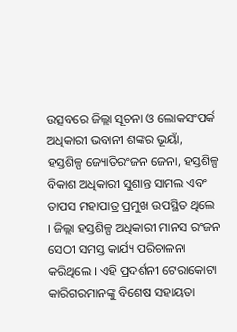ଉତ୍ସବରେ ଜିଲ୍ଲା ସୂଚନା ଓ ଲୋକସଂପର୍କ ଅଧିକାରୀ ଭବାନୀ ଶଙ୍କର ଭୂୟାଁ, ହସ୍ତଶିଳ୍ପ ଜ୍ୟୋତିରଂଜନ ଜେନା, ହସ୍ତଶିଳ୍ପ ବିକାଶ ଅଧିକାରୀ ସୁଶାନ୍ତ ସାମଲ ଏବଂ ତାପସ ମହାପାତ୍ର ପ୍ରମୁଖ ଉପସ୍ଥିତ ଥିଲେ । ଜିଲ୍ଲା ହସ୍ତଶିଳ୍ପ ଅଧିକାରୀ ମାନସ ରଂଜନ ସେଠୀ ସମସ୍ତ କାର୍ଯ୍ୟ ପରିଚାଳନା କରିଥିଲେ । ଏହି ପ୍ରଦର୍ଶନୀ ଟେରାକୋଟା କାରିଗରମାନଙ୍କୁ ବିଶେଷ ସହାୟତା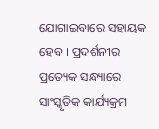ଯୋଗାଇବାରେ ସହାୟକ ହେବ । ପ୍ରଦର୍ଶନୀର ପ୍ରତ୍ୟେକ ସନ୍ଧ୍ୟାରେ ସାଂସ୍କୃତିକ କାର୍ଯ୍ୟକ୍ରମ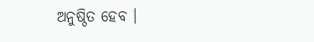ଅନୁଷ୍ଠିତ ହେବ ।